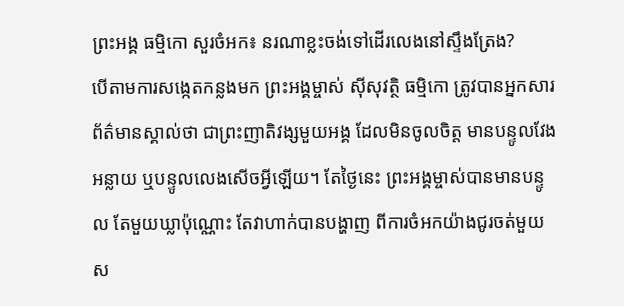ព្រះអង្គ ធម្មិកោ សួរចំអក៖ នរណាខ្លះចង់ទៅដើរលេងនៅស្ទឹងត្រែង?
បើតាមការសង្កេតកន្លងមក ព្រះអង្គម្ចាស់ ស៊ីសុវត្ថិ ធម្មិកោ ត្រូវបានអ្នកសារព័ត៌មានស្គាល់ថា ជាព្រះញាតិវង្សមួយអង្គ ដែលមិនចូលចិត្ត មានបន្ទូលវែងអន្លាយ ឬបន្ទូលលេងសើចអ្វីឡើយ។ តែថ្ងៃនេះ ព្រះអង្គម្ចាស់បានមានបន្ទូល តែមួយឃ្លាប៉ុណ្ណោះ តែវាហាក់បានបង្ហាញ ពីការចំអកយ៉ាងជូរចត់មួយ ស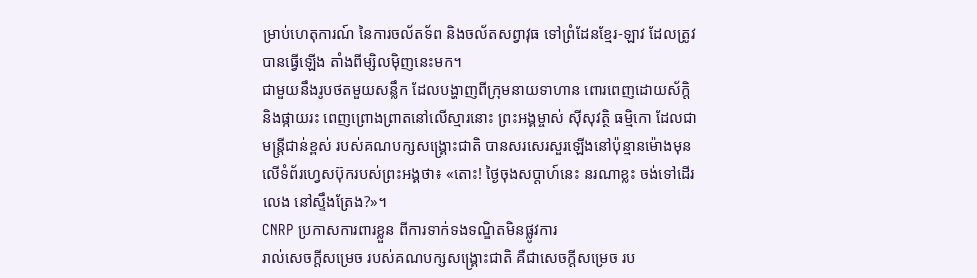ម្រាប់ហេតុការណ៍ នៃការចល័តទ័ព និងចល័តសព្វាវុធ ទៅព្រំដែនខ្មែរ-ឡាវ ដែលត្រូវបានធ្វើឡើង តាំងពីម្សិលម៉ិញនេះមក។
ជាមួយនឹងរូបថតមួយសន្លឹក ដែលបង្ហាញពីក្រុមនាយទាហាន ពោរពេញដោយស័ក្តិ និងផ្កាយរះ ពេញព្រោងព្រាតនៅលើស្មារនោះ ព្រះអង្គម្ចាស់ ស៊ីសុវត្ថិ ធម្មិកោ ដែលជាមន្ត្រីជាន់ខ្ពស់ របស់គណបក្សសង្គ្រោះជាតិ បានសរសេរសួរឡើងនៅប៉ុន្មានម៉ោងមុន លើទំព័រហ្វេសប៊ុករបស់ព្រះអង្គថា៖ «តោះ! ថ្ងៃចុងសប្តាហ៍នេះ នរណាខ្លះ ចង់ទៅដើរលេង នៅស្ទឹងត្រែង?»។
CNRP ប្រកាសការពារខ្លួន ពីការទាក់ទងទណ្ឌិតមិនផ្លូវការ
រាល់សេចក្ដីសម្រេច របស់គណបក្សសង្គ្រោះជាតិ គឺជាសេចក្ដីសម្រេច រប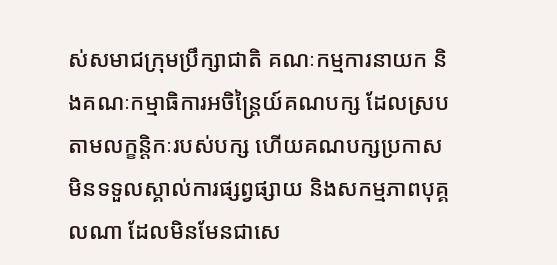ស់សមាជក្រុមប្រឹក្សាជាតិ គណៈកម្មការនាយក និងគណៈកម្មាធិការអចិន្ត្រៃយ៍គណបក្ស ដែលស្របតាមលក្ខន្តិកៈរបស់បក្ស ហើយគណបក្សប្រកាស មិនទទួលស្គាល់ការផ្សព្វផ្សាយ និងសកម្មភាពបុគ្គលណា ដែលមិនមែនជាសេ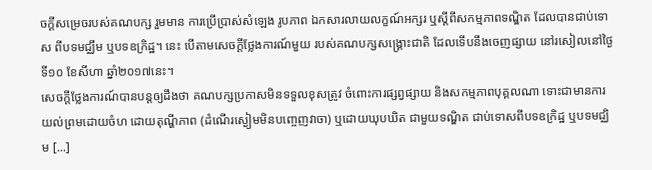ចក្ដីសម្រេចរបស់គណបក្ស រួមមាន ការប្រើប្រាស់សំឡេង រូបភាព ឯកសារលាយលក្ខណ៍អក្សរ ឬស្ដីពីសកម្មភាពទណ្ឌិត ដែលបានជាប់ទោស ពីបទមជ្ឈឹម ឬបទឧក្រិដ្ឋ។ នេះ បើតាមសេចក្ដីថ្លែងការណ៍មួយ របស់គណបក្សសង្គ្រោះជាតិ ដែលទើបនឹងចេញផ្សាយ នៅរសៀលនៅថ្ងៃទី១០ ខែសីហា ឆ្នាំ២០១៧នេះ។
សេចក្ដីថ្លែងការណ៍បានបន្តឲ្យដឹងថា គណបក្សប្រកាសមិនទទួលខុសត្រូវ ចំពោះការផ្សព្វផ្សាយ និងសកម្មភាពបុគ្គលណា ទោះជាមានការយល់ព្រមដោយចំហ ដោយតុណ្ហីភាព (ដំណើរស្ងៀមមិនបញ្ចេញវាចា) ឬដោយឃុបឃិត ជាមួយទណ្ឌិត ជាប់ទោសពីបទឧក្រិដ្ឋ ឬបទមជ្ឈិម [...]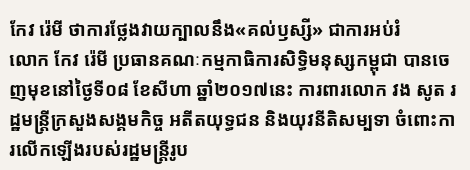កែវ រ៉េមី ថាការថ្លែងវាយក្បាលនឹង«គល់ឫស្សី» ជាការអប់រំ
លោក កែវ រ៉េមី ប្រធានគណៈកម្មកាធិការសិទ្ធិមនុស្សកម្ពុជា បានចេញមុខនៅថ្ងៃទី០៨ ខែសីហា ឆ្នាំ២០១៧នេះ ការពារលោក វង សូត រដ្ឋមន្រ្តីក្រសួងសង្គមកិច្ច អតីតយុទ្ធជន និងយុវនីតិសម្បទា ចំពោះការលើកឡើងរបស់រដ្ឋមន្ត្រីរូប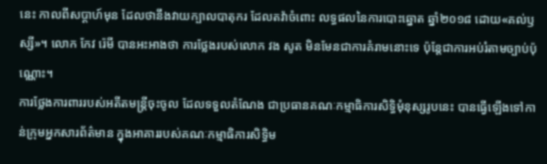នេះ កាលពីសប្តាហ៍មុន ដែលថានឹងវាយក្បាលបាតុករ ដែលតវ៉ាចំពោះ លទ្ធផលនៃការបោះឆ្នោត ឆ្នាំ២០១៨ ដោយ«គល់ឫស្សី»។ លោក កែវ រ៉េមី បានអះអាងថា ការថ្លែងរបស់លោក វង សូត មិនមែនជាការគំរាមនោះទេ ប៉ុន្តែជាការអប់រំតាមច្បាប់ប៉ុណ្ណោះ។
ការថ្លែងការពាររបស់អតីតមន្ត្រីចុះចូល ដែលទទួលតំណែង ជាប្រធានគណៈកម្មាធិការសិទ្ធិមុំនុស្សរូបនេះ បានធ្វើឡើងទៅកាន់ក្រុមអ្នកសារព័ត៌មាន ក្នុងអាគាររបស់គណៈកម្មាធិការសិទ្ធិម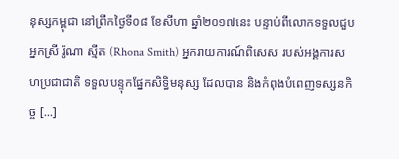នុស្សកម្ពុជា នៅព្រឹកថ្ងៃទី០៨ ខែសីហា ឆ្នាំ២០១៧នេះ បន្ទាប់ពីលោកទទួលជួបអ្នកស្រី រ៉ូណា ស្មីត (Rhona Smith) អ្នករាយការណ៍ពិសេស របស់អង្គការសហប្រជាជាតិ ទទួលបន្ទុកផ្នែកសិទ្ធិមនុស្ស ដែលបាន និងកំពុងបំពេញទស្សនកិច្ច [...]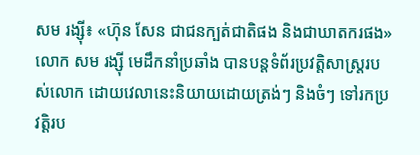សម រង្ស៊ី៖ «ហ៊ុន សែន ជាជនក្បត់ជាតិផង និងជាឃាតករផង»
លោក សម រង្ស៊ី មេដឹកនាំប្រឆាំង បានបន្តទំព័រប្រវត្តិសាស្ត្ររបស់លោក ដោយវេលានេះនិយាយដោយត្រង់ៗ និងចំៗ ទៅរកប្រវត្តិរប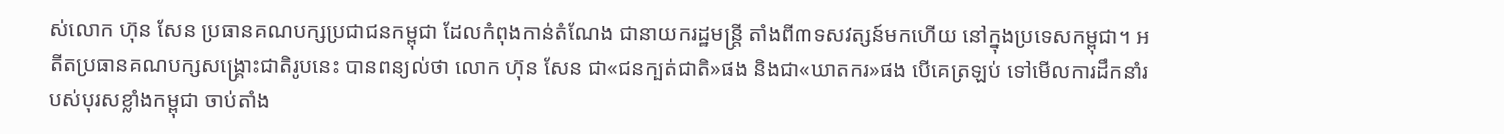ស់លោក ហ៊ុន សែន ប្រធានគណបក្សប្រជាជនកម្ពុជា ដែលកំពុងកាន់តំណែង ជានាយករដ្ឋមន្ត្រី តាំងពី៣ទសវត្សន៍មកហើយ នៅក្នុងប្រទេសកម្ពុជា។ អតីតប្រធានគណបក្សសង្គ្រោះជាតិរូបនេះ បានពន្យល់ថា លោក ហ៊ុន សែន ជា«ជនក្បត់ជាតិ»ផង និងជា«ឃាតករ»ផង បើគេត្រឡប់ ទៅមើលការដឹកនាំរបស់បុរសខ្លាំងកម្ពុជា ចាប់តាំង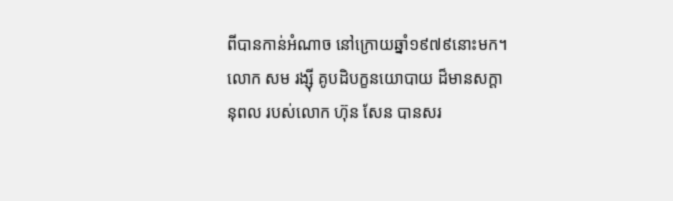ពីបានកាន់អំណាច នៅក្រោយឆ្នាំ១៩៧៩នោះមក។
លោក សម រង្ស៊ី គូបដិបក្ខនយោបាយ ដ៏មានសក្តានុពល របស់លោក ហ៊ុន សែន បានសរ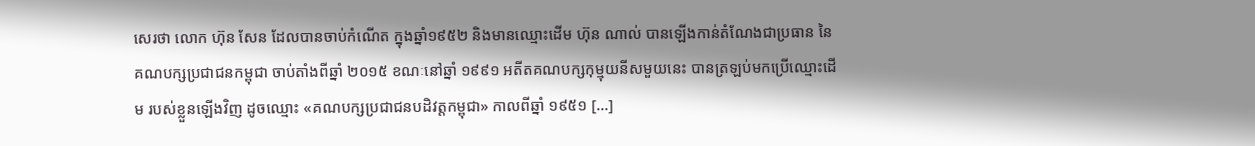សេរថា លោក ហ៊ុន សែន ដែលបានចាប់កំណើត ក្នុងឆ្នាំ១៩៥២ និងមានឈ្មោះដើម ហ៊ុន ណាល់ បានឡើងកាន់តំណែងជាប្រធាន នៃគណបក្សប្រជាជនកម្ពុជា ចាប់តាំងពីឆ្នាំ ២០១៥ ខណៈនៅឆ្នាំ ១៩៩១ អតីតគណបក្សកុម្មុយនីសមួយនេះ បានត្រឡប់មកប្រើឈ្មោះដើម របស់ខ្លួនឡើងវិញ ដូចឈ្មោះ «គណបក្សប្រជាជនបដិវត្តកម្ពុជា» កាលពីឆ្នាំ ១៩៥១ [...]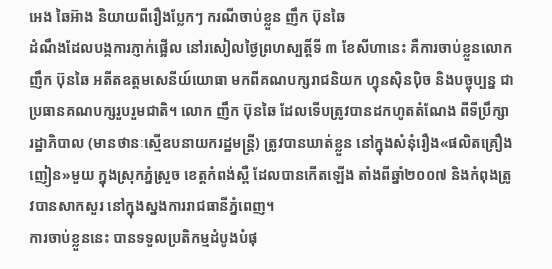អេង ឆៃអ៊ាង និយាយពីរឿងប្លែកៗ ករណីចាប់ខ្លួន ញឹក ប៊ុនឆៃ
ដំណឹងដែលបង្កការភ្ញាក់ផ្អើល នៅរសៀលថ្ងៃព្រហស្បត្តិ៍ទី ៣ ខែសីហានេះ គឺការចាប់ខ្លួនលោក ញឹក ប៊ុនឆៃ អតីតឧត្ដមសេនីយ៍យោធា មកពីគណបក្សរាជនិយក ហ្វុនស៊ិនប៉ិច និងបច្ចុប្បន្ន ជាប្រធានគណបក្សរួបរួមជាតិ។ លោក ញឹក ប៊ុនឆៃ ដែលទើបត្រូវបានដកហូតតំណែង ពីទីប្រឹក្សារដ្ឋាភិបាល (មានថានៈស្មើឧបនាយករដ្ឋមន្ត្រី) ត្រូវបានឃាត់ខ្លួន នៅក្នុងសំនុំរឿង«ផលិតគ្រឿងញៀន»មួយ ក្នុងស្រុកភ្នំស្រួច ខេត្តកំពង់ស្ពឺ ដែលបានកើតឡើង តាំងពីឆ្នាំ២០០៧ និងកំពុងត្រូវបានសាកសួរ នៅក្នុងស្នងការរាជធានីភ្នំពេញ។
ការចាប់ខ្លួននេះ បានទទួលប្រតិកម្មដំបូងបំផុ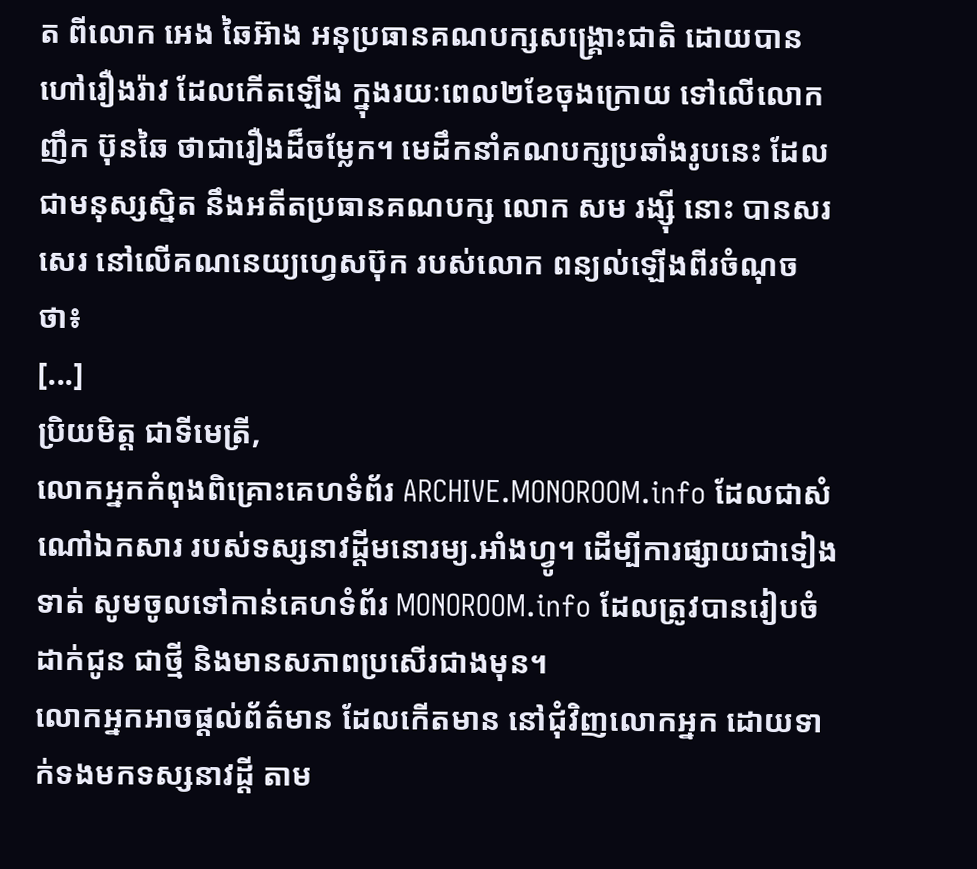ត ពីលោក អេង ឆៃអ៊ាង អនុប្រធានគណបក្សសង្គ្រោះជាតិ ដោយបានហៅរឿងរ៉ាវ ដែលកើតឡើង ក្នុងរយៈពេល២ខែចុងក្រោយ ទៅលើលោក ញឹក ប៊ុនឆៃ ថាជារឿងដ៏ចម្លែក។ មេដឹកនាំគណបក្សប្រឆាំងរូបនេះ ដែលជាមនុស្សស្និត នឹងអតីតប្រធានគណបក្ស លោក សម រង្ស៊ី នោះ បានសរសេរ នៅលើគណនេយ្យហ្វេសប៊ុក របស់លោក ពន្យល់ឡើងពីរចំណុចថា៖
[...]
ប្រិយមិត្ត ជាទីមេត្រី,
លោកអ្នកកំពុងពិគ្រោះគេហទំព័រ ARCHIVE.MONOROOM.info ដែលជាសំណៅឯកសារ របស់ទស្សនាវដ្ដីមនោរម្យ.អាំងហ្វូ។ ដើម្បីការផ្សាយជាទៀងទាត់ សូមចូលទៅកាន់គេហទំព័រ MONOROOM.info ដែលត្រូវបានរៀបចំដាក់ជូន ជាថ្មី និងមានសភាពប្រសើរជាងមុន។
លោកអ្នកអាចផ្ដល់ព័ត៌មាន ដែលកើតមាន នៅជុំវិញលោកអ្នក ដោយទាក់ទងមកទស្សនាវដ្ដី តាម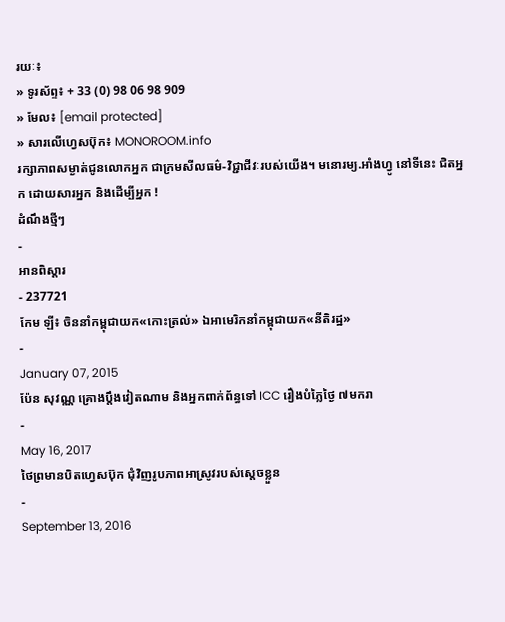រយៈ៖
» ទូរស័ព្ទ៖ + 33 (0) 98 06 98 909
» មែល៖ [email protected]
» សារលើហ្វេសប៊ុក៖ MONOROOM.info
រក្សាភាពសម្ងាត់ជូនលោកអ្នក ជាក្រមសីលធម៌-វិជ្ជាជីវៈរបស់យើង។ មនោរម្យ.អាំងហ្វូ នៅទីនេះ ជិតអ្នក ដោយសារអ្នក និងដើម្បីអ្នក !
ដំណឹងថ្មីៗ
-
អានពិស្ដារ
- 237721
កែម ឡី៖ ចិននាំកម្ពុជាយក«កោះត្រល់» ឯអាមេរិកនាំកម្ពុជាយក«នីតិរដ្ឋ»
-
January 07, 2015
ប៉ែន សុវណ្ណ គ្រោងប្តឹងវៀតណាម និងអ្នកពាក់ព័ន្ធទៅ ICC រឿងបំភ្លៃថ្ងៃ ៧មករា
-
May 16, 2017
ថៃព្រមានបិតហ្វេសប៊ុក ជុំវិញរូបភាពអាស្រូវរបស់ស្ដេចខ្លួន
-
September 13, 2016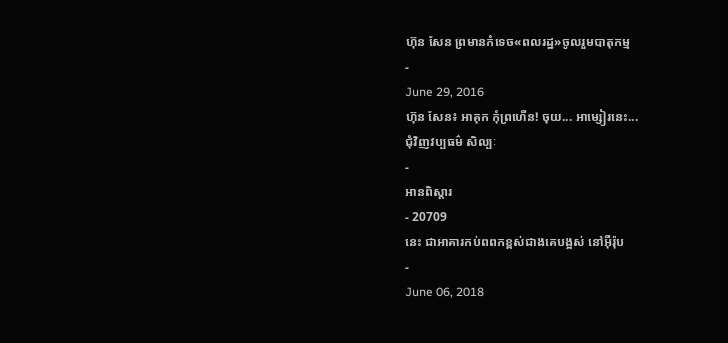ហ៊ុន សែន ព្រមានកំទេច«ពលរដ្ឋ»ចូលរួមបាតុកម្ម
-
June 29, 2016
ហ៊ុន សែន៖ អាគុក កុំព្រហើន! ចុយ... អាម្សៀរនេះ...
ជុំវិញវប្បធម៌ សិល្បៈ
-
អានពិស្ដារ
- 20709
នេះ ជាអាគារកប់ពពកខ្ពស់ជាងគេបង្អស់ នៅអ៊ឺរ៉ុប
-
June 06, 2018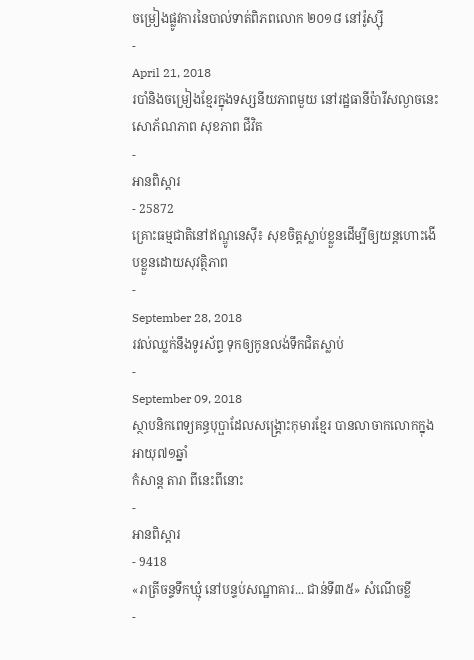ចម្រៀងផ្លូវការនៃបាល់ទាត់ពិភពលោក ២០១៨ នៅរ៉ូស្ស៊ី
-
April 21, 2018
របាំនិងចម្រៀងខ្មែរក្នុងទស្សនីយភាពមួយ នៅរដ្ឋធានីប៉ារីសល្ងាចនេះ
សោភ័ណភាព សុខភាព ជីវិត
-
អានពិស្ដារ
- 25872
គ្រោះធម្មជាតិនៅឥណ្ឌូនេស៊ី៖ សុខចិត្តស្លាប់ខ្លួនដើម្បីឲ្យយន្ដហោះងើបខ្លួនដោយសុវត្ថិភាព
-
September 28, 2018
រវល់ឈ្លក់នឹងទូរស័ព្ទ ទុកឲ្យកូនលង់ទឹកជិតស្លាប់
-
September 09, 2018
ស្ថាបនិកពេទ្យគន្ធបុប្ផាដែលសង្គ្រោះកុមារខ្មែរ បានលាចាកលោកក្នុងអាយុ៧១ឆ្នាំ
កំសាន្ដ តារា ពីនេះពីនោះ
-
អានពិស្ដារ
- 9418
«រាត្រីចន្ទទឹកឃ្មុំ នៅបន្ទប់សណ្ឋាគារ... ជាន់ទី៣៥» សំណើចខ្លី
-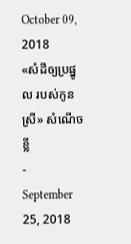October 09, 2018
«សំដីឲ្យប្រផ្នូល របស់កូនស្រី» សំណើចខ្លី
-
September 25, 2018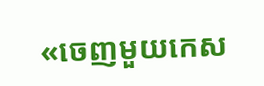«ចេញមួយកេស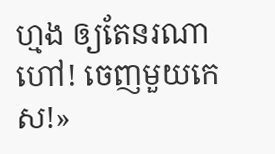ហ្មង ឲ្យតែនរណាហៅ! ចេញមួយកេស!»